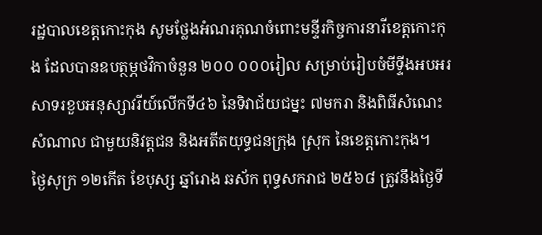រដ្ឋបាលខេត្តកោះកុង សូមថ្លែងអំណរគុណចំពោះមន្ទីរកិច្ចការនារីខេត្តកោះកុង ដែលបានឧបត្ថម្ភថវិកាចំនួន ២០០ ០០០រៀល សម្រាប់រៀបចំមីទ្ទីងអបអរសាទរខួបអនុស្សាវរីយ៍លើកទី៤៦ នៃទិវាជ័យជម្នះ ៧មករា និងពិធីសំណេះសំណាល ជាមួយនិវត្តជន និងអតីតយុទ្ធជនក្រុង ស្រុក នៃខេត្តកោះកុង។
ថ្ងៃសុក្រ ១២កើត ខែបុស្ស ឆ្នាំរោង ឆស័ក ពុទ្ធសករាជ ២៥៦៨ ត្រូវនឹងថ្ងៃទី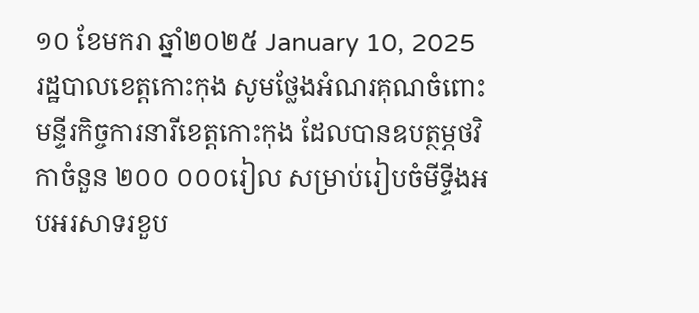១០ ខែមករា ឆ្នាំ២០២៥ January 10, 2025
រដ្ឋបាលខេត្តកោះកុង សូមថ្លែងអំណរគុណចំពោះមន្ទីរកិច្ចការនារីខេត្តកោះកុង ដែលបានឧបត្ថម្ភថវិកាចំនួន ២០០ ០០០រៀល សម្រាប់រៀបចំមីទ្ទីងអបអរសាទរខួប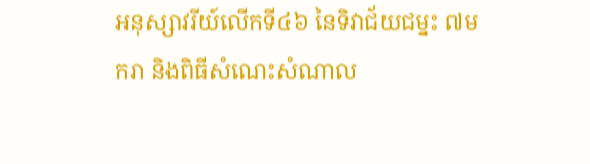អនុស្សាវរីយ៍លើកទី៤៦ នៃទិវាជ័យជម្នះ ៧មករា និងពិធីសំណេះសំណាល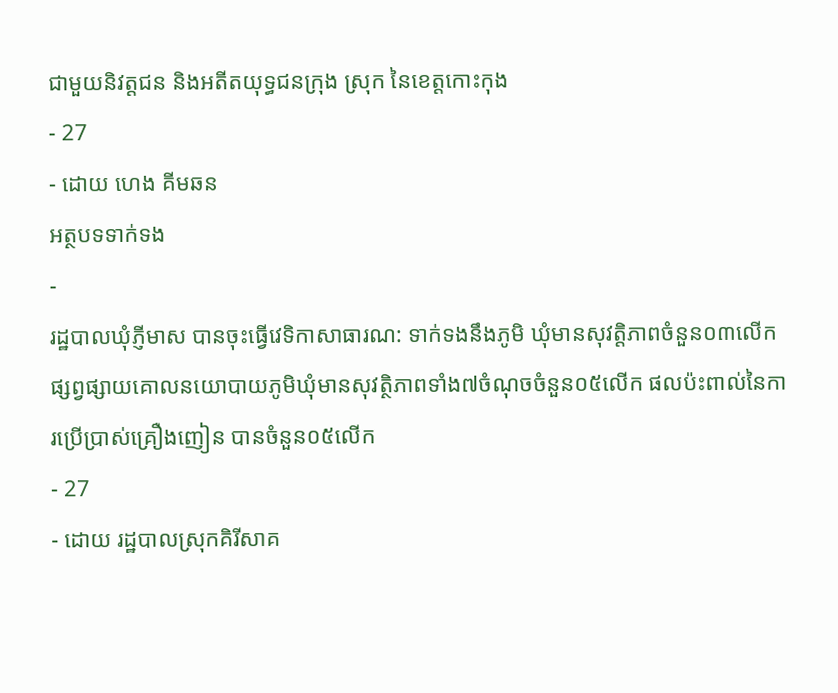ជាមួយនិវត្តជន និងអតីតយុទ្ធជនក្រុង ស្រុក នៃខេត្តកោះកុង
- 27
- ដោយ ហេង គីមឆន
អត្ថបទទាក់ទង
-
រដ្ឋបាលឃុំភ្ញីមាស បានចុះធ្វើវេទិកាសាធារណ: ទាក់ទងនឹងភូមិ ឃុំមានសុវត្តិភាពចំនួន០៣លើក ផ្សព្វផ្សាយគោលនយោបាយភូមិឃុំមានសុវត្ថិភាពទាំង៧ចំណុចចំនួន០៥លើក ផលប៉ះពាល់នៃការប្រើប្រាស់គ្រឿងញៀន បានចំនួន០៥លើក
- 27
- ដោយ រដ្ឋបាលស្រុកគិរីសាគ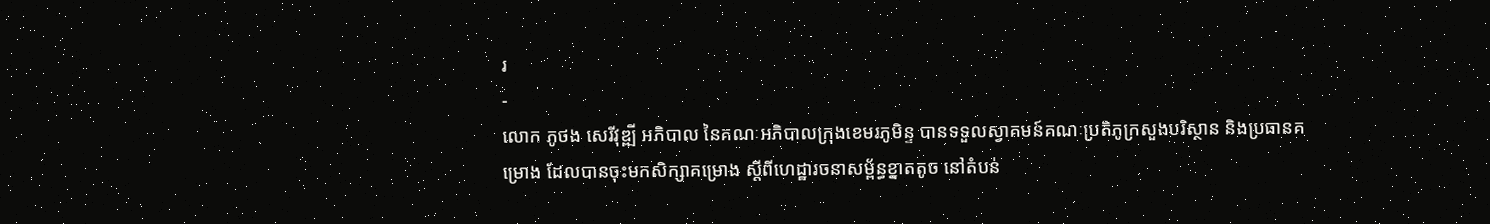រ
-
លោក ភូថង សេរីវុឌ្ឍី អភិបាល នៃគណៈអភិបាលក្រុងខេមរភូមិន្ទ បានទទួលស្វាគមន៍គណៈប្រតិភូក្រសួងបរិស្ថាន និងប្រធានគម្រោង ដែលបានចុះមកសិក្សាគម្រោង ស្ដីពីហេដ្ឋារចនាសម្ព័ន្ធខ្នាតតូច នៅតំបន់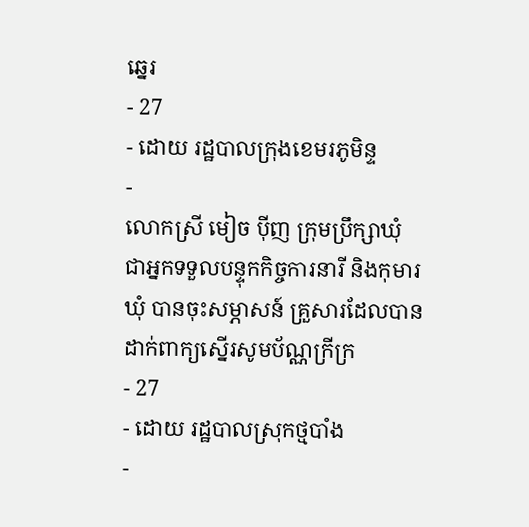ឆ្នេរ
- 27
- ដោយ រដ្ឋបាលក្រុងខេមរភូមិន្ទ
-
លោកស្រី មៀច ប៉ីញ ក្រុមប្រឹក្សាឃុំ ជាអ្នកទទួលបន្ទុកកិច្ចការនារី និងកុមារឃុំ បានចុះសម្ភាសន៍ គ្រួសារដែលបានដាក់ពាក្យស្នើរសូមប័ណ្ណក្រីក្រ
- 27
- ដោយ រដ្ឋបាលស្រុកថ្មបាំង
-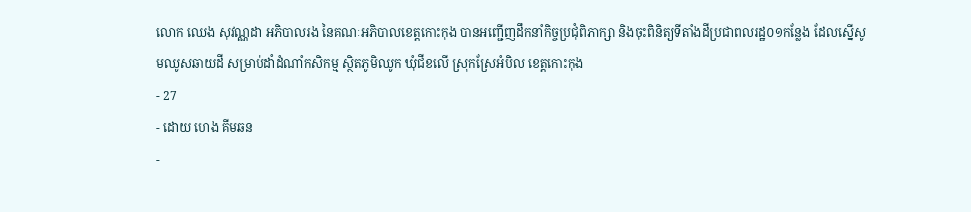លោក ឈេង សុវណ្ណដា អភិបាលរង នៃគណៈអភិបាលខេត្តកោះកុង បានអញ្ជើញដឹកនាំកិច្ចប្រជុំពិភាក្សា និងចុះពិនិត្យទីតាំងដីប្រជាពលរដ្ឋ០១កន្លែង ដែលស្នើសូមឈូសឆាយដី សម្រាប់ដាំដំណាំកសិកម្ម ស្ថិតភូមិឈូក ឃុំជីខលើ ស្រុកស្រែអំបិល ខេត្តកោះកុង
- 27
- ដោយ ហេង គីមឆន
-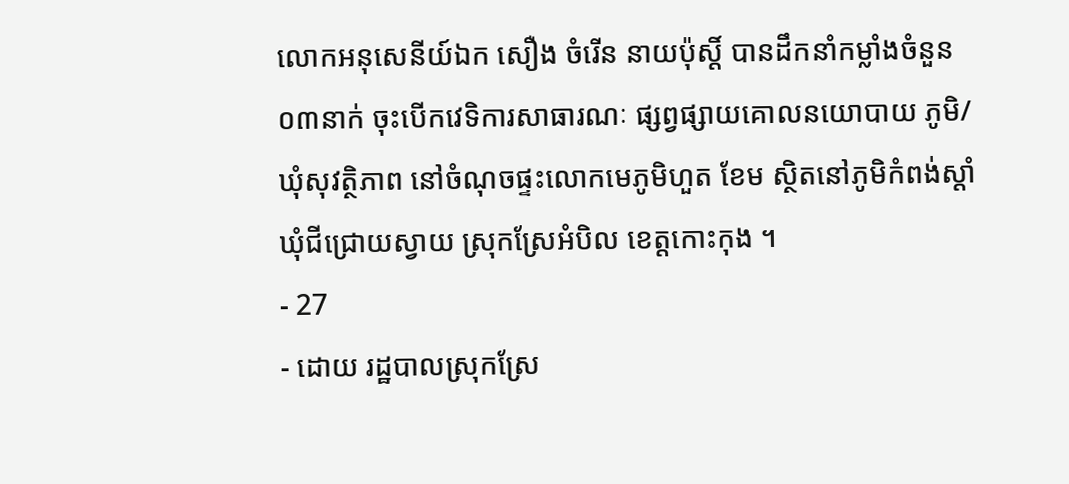លោកអនុសេនីយ៍ឯក សឿង ចំរេីន នាយប៉ុស្តិ៍ បានដឹកនាំកម្លាំងចំនួន ០៣នាក់ ចុះបើកវេទិការសាធារណៈ ផ្សព្វផ្សាយគោលនយោបាយ ភូមិ/ឃុំសុវត្ថិភាព នៅចំណុចផ្ទះលោកមេភូមិហួត ខែម ស្ថិតនៅភូមិកំពង់ស្ដាំ ឃុំជីជ្រោយស្វាយ ស្រុកស្រែអំបិល ខេត្តកោះកុង ។
- 27
- ដោយ រដ្ឋបាលស្រុកស្រែ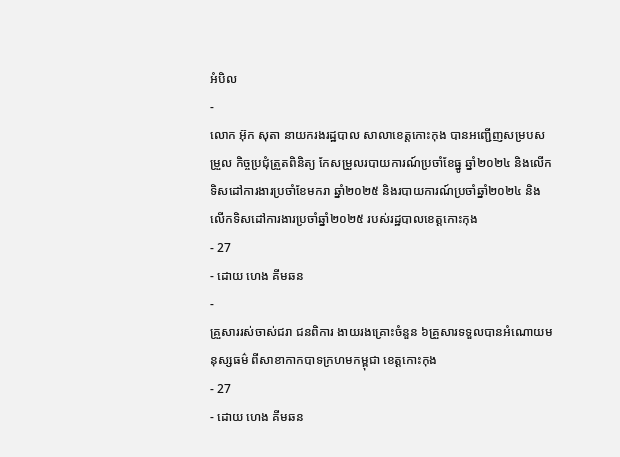អំបិល
-
លោក អ៊ុក សុតា នាយករងរដ្ឋបាល សាលាខេត្តកោះកុង បានអញ្ជើញសម្របសម្រួល កិច្ចប្រជុំត្រួតពិនិត្យ កែសម្រួលរបាយការណ៍ប្រចាំខែធ្នូ ឆ្នាំ២០២៤ និងលើកទិសដៅការងារប្រចាំខែមករា ឆ្នាំ២០២៥ និងរបាយការណ៍ប្រចាំឆ្នាំ២០២៤ និងលើកទិសដៅការងារប្រចាំឆ្នាំ២០២៥ របស់រដ្ឋបាលខេត្តកោះកុង
- 27
- ដោយ ហេង គីមឆន
-
គ្រួសាររស់ចាស់ជរា ជនពិការ ងាយរងគ្រោះចំនួន ៦គ្រួសារទទួលបានអំណោយមនុស្សធម៌ ពីសាខាកាកបាទក្រហមកម្ពុជា ខេត្តកោះកុង
- 27
- ដោយ ហេង គីមឆន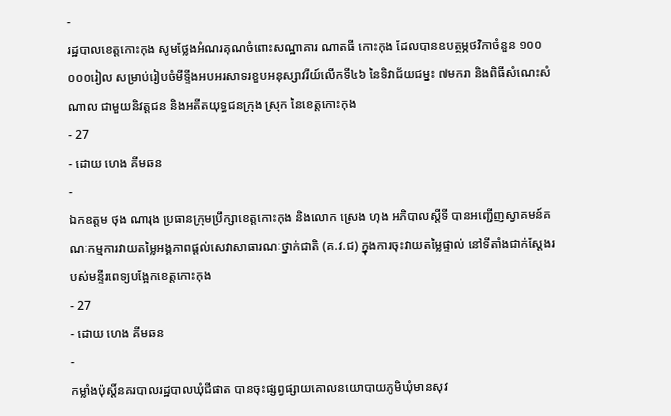-
រដ្ឋបាលខេត្តកោះកុង សូមថ្លែងអំណរគុណចំពោះសណ្ឋាគារ ណាតធី កោះកុង ដែលបានឧបត្ថម្ភថវិកាចំនួន ១០០ ០០០រៀល សម្រាប់រៀបចំមីទ្ទីងអបអរសាទរខួបអនុស្សាវរីយ៍លើកទី៤៦ នៃទិវាជ័យជម្នះ ៧មករា និងពិធីសំណេះសំណាល ជាមួយនិវត្តជន និងអតីតយុទ្ធជនក្រុង ស្រុក នៃខេត្តកោះកុង
- 27
- ដោយ ហេង គីមឆន
-
ឯកឧត្តម ថុង ណារុង ប្រធានក្រុមប្រឹក្សាខេត្តកោះកុង និងលោក ស្រេង ហុង អភិបាលស្តីទី បានអញ្ជើញស្វាគមន៍គណៈកម្មការវាយតម្លៃអង្គភាពផ្តល់សេវាសាធារណៈថ្នាក់ជាតិ (គ.វ.ជ) ក្នុងការចុះវាយតម្លៃផ្ទាល់ នៅទីតាំងជាក់ស្តែងរបស់មន្ទីរពេទ្យបង្អែកខេត្តកោះកុង
- 27
- ដោយ ហេង គីមឆន
-
កម្លាំងប៉ុស្តិ៍នគរបាលរដ្ឋបាលឃុំជីផាត បានចុះផ្សព្វផ្សាយគោលនយោបាយភូមិឃុំមានសុវ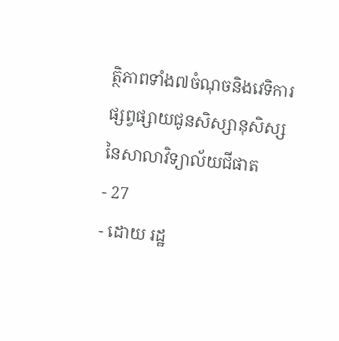ត្ថិភាពទាំង៧ចំណុចនិងវេទិការផ្សព្វផ្សាយជូនសិស្សានុសិស្សនៃសាលាវិទ្យាល័យជីផាត
- 27
- ដោយ រដ្ឋ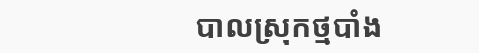បាលស្រុកថ្មបាំង